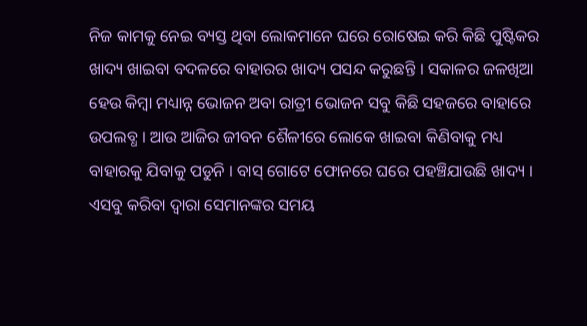ନିଜ କାମକୁ ନେଇ ବ୍ୟସ୍ତ ଥିବା ଲୋକମାନେ ଘରେ ରୋଷେଇ କରି କିଛି ପୁଷ୍ଟିକର ଖାଦ୍ୟ ଖାଇବା ବଦଳରେ ବାହାରର ଖାଦ୍ୟ ପସନ୍ଦ କରୁଛନ୍ତି । ସକାଳର ଜଳଖିଆ ହେଉ କିମ୍ବା ମଧ୍ୟାନ୍ନ ଭୋଜନ ଅବା ରାତ୍ରୀ ଭୋଜନ ସବୁ କିଛି ସହଜରେ ବାହାରେ ଉପଲବ୍ଧ । ଆଉ ଆଜିର ଜୀବନ ଶୈଳୀରେ ଲୋକେ ଖାଇବା କିଣିବାକୁ ମଧ୍ୟ ବାହାରକୁ ଯିବାକୁ ପଡୁନି । ବାସ୍ ଗୋଟେ ଫୋନରେ ଘରେ ପହଞ୍ଚିଯାଉଛି ଖାଦ୍ୟ । ଏସବୁ କରିବା ଦ୍ଵାରା ସେମାନଙ୍କର ସମୟ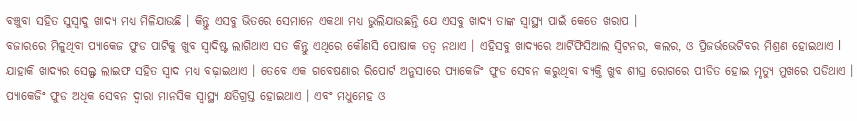ବଞ୍ଚୁବା ସହିତ ସୁସ୍ଵାଦୁ ଖାଦ୍ୟ ମଧ୍ୟ ମିଳିଯାଉଛି । କିନ୍ତୁ ଏସବୁ ଭିତରେ ସେମାନେ ଏକଥା ମଧ୍ୟ ଭୁଲିଯାଉଛନ୍ତି ଯେ ଏସବୁ ଖାଦ୍ୟ ତାଙ୍କ ସ୍ଵାସ୍ଥ୍ୟ ପାଇଁ କେତେ ଖରାପ ।
ବଜାରରେ ମିଳୁଥିବା ପ୍ୟାକେଜ ଫୁଡ ପାଟିକୁ ଖୁବ ସ୍ୱାଦିଷ୍ଟ ଲାଗିଥାଏ ସତ କିନ୍ତୁ ଏଥିରେ କୌଣସି ପୋଷାକ ତତ୍ୱ ନଥାଏ । ଏହିସବୁ ଖାଦ୍ୟରେ ଆର୍ଟିଫିସିଆଲ ସ୍ଵିଟନର, କଲର, ଓ ପ୍ରିଜର୍ଭଭେଟିବର ମିଶ୍ରଣ ହୋଇଥାଏ l ଯାହାକି ଖାଦ୍ୟର ସେଲ୍ଫ ଲାଇଫ ସହିତ ସ୍ୱାଦ ମଧ୍ୟ ବଢ଼ାଇଥାଏ । ତେବେ ଏକ ଗବେଷଣାର ରିପୋର୍ଟ ଅନୁସାରେ ପ୍ୟାକେଜିଂ ଫୁଡ ସେବନ କରୁଥିବା ବ୍ୟକ୍ତି ଖୁବ ଶୀଘ୍ର ରୋଗରେ ପୀଡିତ ହୋଇ ମୃତ୍ୟୁ ମୁଖରେ ପଡିଥାଏ ।
ପ୍ୟାକେଜିଂ ଫୁଡ ଅଧିକ ସେବନ ଦ୍ୱାରା ମାନସିକ ସ୍ୱାସ୍ଥ୍ୟ କ୍ଷତିଗ୍ରସ୍ତ ହୋଇଥାଏ । ଏବଂ ମଧୁମେହ ଓ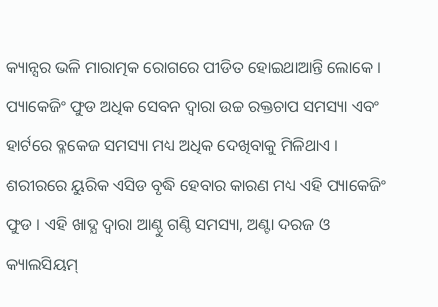କ୍ୟାନ୍ସର ଭଳି ମାରାତ୍ମକ ରୋଗରେ ପୀଡିତ ହୋଇଥାଆନ୍ତି ଲୋକେ । ପ୍ୟାକେଜିଂ ଫୁଡ ଅଧିକ ସେବନ ଦ୍ୱାରା ଉଚ୍ଚ ରକ୍ତଚାପ ସମସ୍ୟା ଏବଂ ହାର୍ଟରେ ବ୍ଳକେଜ ସମସ୍ୟା ମଧ୍ୟ ଅଧିକ ଦେଖିବାକୁ ମିଳିଥାଏ । ଶରୀରରେ ୟୁରିକ ଏସିଡ ବୃଦ୍ଧି ହେବାର କାରଣ ମଧ୍ୟ ଏହି ପ୍ୟାକେଜିଂ ଫୁଡ । ଏହି ଖାଦ୍ଯ ଦ୍ଵାରା ଆଣ୍ଠୁ ଗଣ୍ଠି ସମସ୍ୟା, ଅଣ୍ଟା ଦରଜ ଓ କ୍ୟାଲସିୟମ୍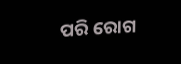ପରି ରୋଗ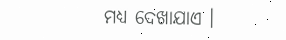ମଧ୍ୟ ଦେଖାଯାଏ ।